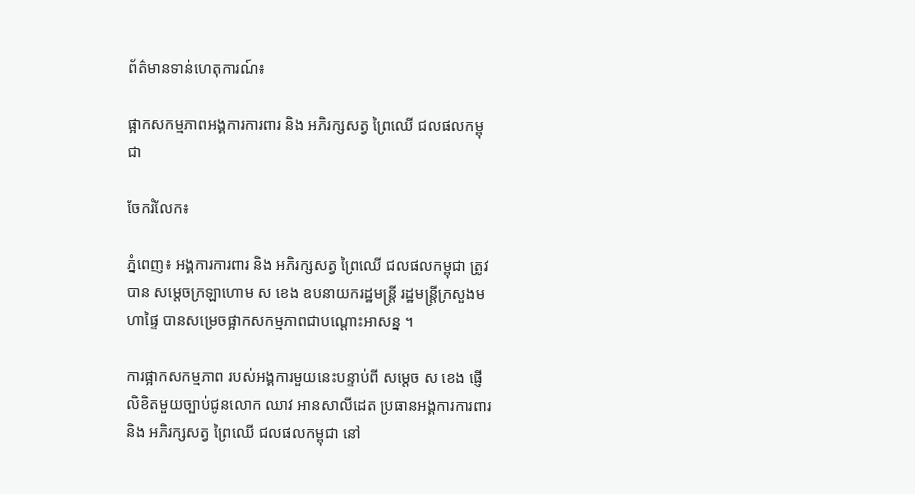ព័ត៌មានទាន់ហេតុការណ៍៖

ផ្អាកសកម្មភាពអង្គការការពារ និង អភិរក្សសត្វ ព្រៃឈើ ជលផលកម្ពុជា

ចែករំលែក៖

ភ្នំពេញ៖ អង្គការការពារ និង អភិរក្សសត្វ ព្រៃឈើ ជលផលកម្ពុជា ត្រូវបាន សម្តេចក្រឡាហោម ស ខេង ឧបនាយករដ្ឋមន្ត្រី រដ្ឋមន្ត្រីក្រសួងមហាផ្ទៃ បានសម្រេចផ្អាកសកម្មភាពជាបណ្តោះអាសន្ន ។

ការផ្អាកសកម្មភាព របស់អង្គការមួយនេះបន្ទាប់ពី សម្តេច ស ខេង ផ្ញើលិខិតមួយច្បាប់ជូនលោក ឈាវ អានសាលីដេត ប្រធានអង្គការការពារ និង អភិរក្សសត្វ ព្រៃឈើ ជលផលកម្ពុជា នៅ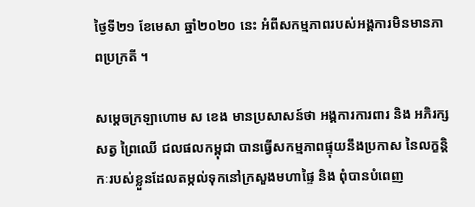ថ្ងៃទី២១ ខែមេសា ឆ្នាំ២០២០ នេះ អំពីសកម្មភាពរបស់អង្គការមិនមានភាពប្រក្រតី ។

សម្តេចក្រឡាហោម ស ខេង មានប្រសាសន៍ថា អង្គការការពារ និង អភិរក្សសត្វ ព្រៃឈើ ជលផលកម្ពុជា បានធ្វើសកម្មភាពផ្ទុយនឹងប្រកាស នៃលក្ខន្តិកៈរបស់ខ្លួនដែលតម្កល់ទុកនៅក្រសួងមហាផ្ទៃ និង ពុំបានបំពេញ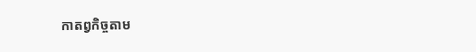កាតព្វកិច្ចតាម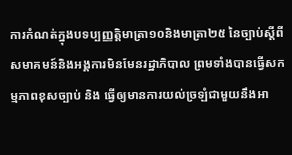ការកំណត់ក្នុងបទប្បញ្ញត្តិមាត្រា១០និងមាត្រា២៥ នៃច្បាប់ស្តីពីសមាគមន៍និងអង្គការមិនមែនរដ្ឋាភិបាល ព្រមទាំងបានធ្វើសកម្មភាពខុសច្បាប់ និង ធ្វើឲ្យមានការយល់ច្រឡំជាមួយនឹងអា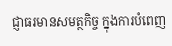ជ្ញាធរមានសមត្ថកិច្ច ក្នុងការបំពេញ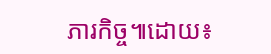ភារកិច្ច៕ដោយ៖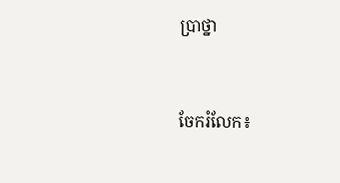ប្រាថ្នា


ចែករំលែក៖